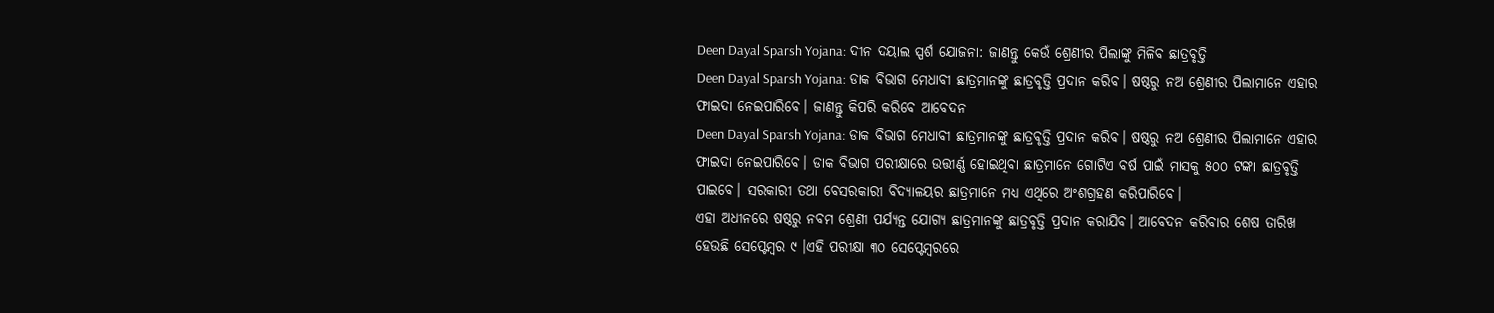Deen Dayal Sparsh Yojana: ଦୀନ ଦୟାଲ ସ୍ପର୍ଶ ଯୋଜନା: ଜାଣନ୍ତୁ କେଉଁ ଶ୍ରେଣୀର ପିଲାଙ୍କୁ ମିଳିବ ଛାତ୍ରବୃତ୍ତି
Deen Dayal Sparsh Yojana: ଡାକ ବିଭାଗ ମେଧାବୀ ଛାତ୍ରମାନଙ୍କୁ ଛାତ୍ରବୃତ୍ତି ପ୍ରଦାନ କରିବ। ଷଷ୍ଠରୁ ନଅ ଶ୍ରେଣୀର ପିଲାମାନେ ଏହାର ଫାଇଦା ନେଇପାରିବେ। ଜାଣନ୍ତୁ କିପରି କରିବେ ଆବେଦନ
Deen Dayal Sparsh Yojana: ଡାକ ବିଭାଗ ମେଧାବୀ ଛାତ୍ରମାନଙ୍କୁ ଛାତ୍ରବୃତ୍ତି ପ୍ରଦାନ କରିବ। ଷଷ୍ଠରୁ ନଅ ଶ୍ରେଣୀର ପିଲାମାନେ ଏହାର ଫାଇଦା ନେଇପାରିବେ। ଡାକ ବିଭାଗ ପରୀକ୍ଷାରେ ଉତ୍ତୀର୍ଣ୍ଣ ହୋଇଥିବା ଛାତ୍ରମାନେ ଗୋଟିଏ ବର୍ଷ ପାଇଁ ମାସକୁ ୫୦୦ ଟଙ୍କା ଛାତ୍ରବୃତ୍ତି ପାଇବେ। ସରକାରୀ ତଥା ବେସରକାରୀ ବିଦ୍ୟାଳୟର ଛାତ୍ରମାନେ ମଧ୍ୟ ଏଥିରେ ଅଂଶଗ୍ରହଣ କରିପାରିବେ।
ଏହା ଅଧୀନରେ ଷଷ୍ଠରୁ ନବମ ଶ୍ରେଣୀ ପର୍ଯ୍ୟନ୍ତ ଯୋଗ୍ୟ ଛାତ୍ରମାନଙ୍କୁ ଛାତ୍ରବୃତ୍ତି ପ୍ରଦାନ କରାଯିବ। ଆବେଦନ କରିବାର ଶେଷ ତାରିଖ ହେଉଛି ସେପ୍ଟେମ୍ବର ୯ ।ଏହି ପରୀକ୍ଷା ୩୦ ସେପ୍ଟେମ୍ବରରେ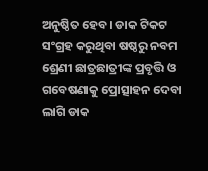ଅନୁଷ୍ଠିତ ହେବ। ଡାକ ଟିକଟ ସଂଗ୍ରହ କରୁଥିବା ଷଷ୍ଠରୁ ନବମ ଶ୍ରେଣୀ ଛାତ୍ରଛାତ୍ରୀଙ୍କ ପ୍ରବୃତ୍ତି ଓ ଗବେଷଣାକୁ ପ୍ରୋତ୍ସାହନ ଦେବା ଲାଗି ଡାକ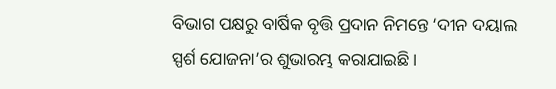ବିଭାଗ ପକ୍ଷରୁ ବାର୍ଷିକ ବୃତ୍ତି ପ୍ରଦାନ ନିମନ୍ତେ ‘ଦୀନ ଦୟାଲ ସ୍ପର୍ଶ ଯୋଜନା’ର ଶୁଭାରମ୍ଭ କରାଯାଇଛି।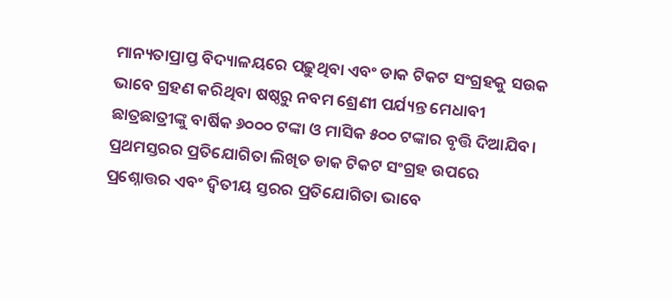ମାନ୍ୟତାପ୍ରାପ୍ତ ବିଦ୍ୟାଳୟରେ ପଢ଼ୁଥିବା ଏବଂ ଡାକ ଟିକଟ ସଂଗ୍ରହକୁ ସଉକ ଭାବେ ଗ୍ରହଣ କରିଥିବା ଷଷ୍ଠରୁ ନବମ ଶ୍ରେଣୀ ପର୍ଯ୍ୟନ୍ତ ମେଧାବୀ ଛାତ୍ରଛାତ୍ରୀଙ୍କୁ ବାର୍ଷିକ ୬୦୦୦ ଟଙ୍କା ଓ ମାସିକ ୫୦୦ ଟଙ୍କାର ବୃତ୍ତି ଦିଆଯିବ। ପ୍ରଥମସ୍ତରର ପ୍ରତିଯୋଗିତା ଲିଖିତ ଡାକ ଟିକଟ ସଂଗ୍ରହ ଉପରେ ପ୍ରଶ୍ନୋତ୍ତର ଏବଂ ଦ୍ୱିତୀୟ ସ୍ତରର ପ୍ରତିଯୋଗିତା ଭାବେ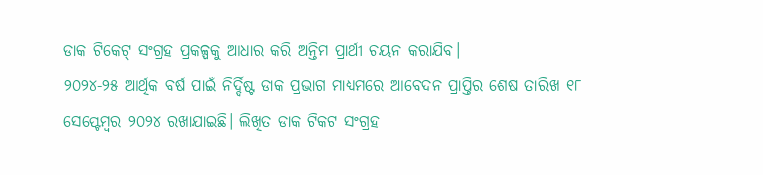ଡାକ ଟିକେଟ୍ ସଂଗ୍ରହ ପ୍ରକଳ୍ପକୁ ଆଧାର କରି ଅନ୍ତିମ ପ୍ରାର୍ଥୀ ଚୟନ କରାଯିବ।
୨୦୨୪-୨୫ ଆର୍ଥିକ ବର୍ଷ ପାଇଁ ନିର୍ଦ୍ଦିଷ୍ଟ ଡାକ ପ୍ରଭାଗ ମାଧ୍ୟମରେ ଆବେଦନ ପ୍ରାପ୍ତିର ଶେଷ ତାରିଖ ୧୮ ସେପ୍ଟେମ୍ବର ୨୦୨୪ ରଖାଯାଇଛି। ଲିଖିତ ଡାକ ଟିକଟ ସଂଗ୍ରହ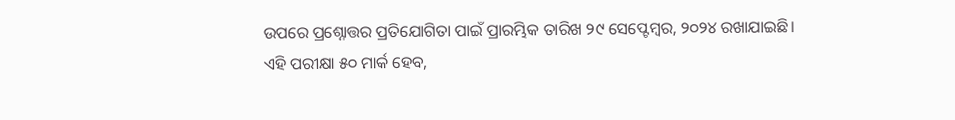ଉପରେ ପ୍ରଶ୍ନୋତ୍ତର ପ୍ରତିଯୋଗିତା ପାଇଁ ପ୍ରାରମ୍ଭିକ ତାରିଖ ୨୯ ସେପ୍ଟେମ୍ବର, ୨୦୨୪ ରଖାଯାଇଛି।
ଏହି ପରୀକ୍ଷା ୫୦ ମାର୍କ ହେବ,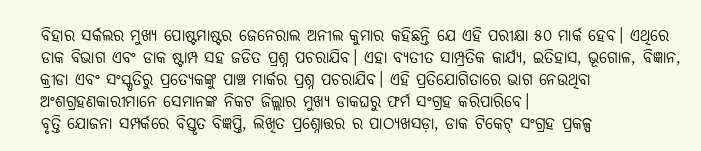ବିହାର ସର୍କଲର ମୁଖ୍ୟ ପୋଷ୍ଟମାଷ୍ଟର ଜେନେରାଲ ଅନୀଲ କୁମାର କହିଛନ୍ତି ଯେ ଏହି ପରୀକ୍ଷା ୫୦ ମାର୍କ ହେବ। ଏଥିରେ ଡାକ ବିଭାଗ ଏବଂ ଡାକ ଷ୍ଟାମ୍ପ ସହ ଜଡିତ ପ୍ରଶ୍ନ ପଚରାଯିବ। ଏହା ବ୍ୟତୀତ ସାମ୍ପ୍ରତିକ କାର୍ଯ୍ୟ, ଇତିହାସ, ଭୂଗୋଳ, ବିଜ୍ଞାନ, କ୍ରୀଡା ଏବଂ ସଂସ୍କୃତିରୁ ପ୍ରତ୍ୟେକଙ୍କୁ ପାଞ୍ଚ ମାର୍କର ପ୍ରଶ୍ନ ପଚରାଯିବ। ଏହି ପ୍ରତିଯୋଗିତାରେ ଭାଗ ନେଉଥିବା ଅଂଶଗ୍ରହଣକାରୀମାନେ ସେମାନଙ୍କ ନିକଟ ଜିଲ୍ଲାର ମୁଖ୍ୟ ଡାକଘରୁ ଫର୍ମ ସଂଗ୍ରହ କରିପାରିବେ।
ବୃତ୍ତି ଯୋଜନା ସମ୍ପର୍କରେ ବିସ୍ତୃତ ବିଜ୍ଞପ୍ତି, ଲିଖିତ ପ୍ରଶ୍ନୋତ୍ତର ର ପାଠ୍ୟଖସଡ଼ା, ଡାକ ଟିକେଟ୍ ସଂଗ୍ରହ ପ୍ରକଳ୍ପ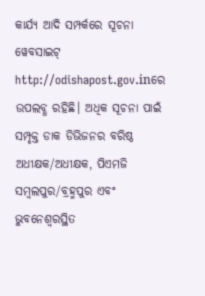କାର୍ଯ୍ୟ ଆଦି ସମ୍ପର୍କରେ ସୂଚନା ୱେବସାଇଟ୍ http://odishapost.gov.inରେ ଉପଲବ୍ଧ ରହିଛି। ଅଧିକ ସୂଚନା ପାଇଁ ସମ୍ପୃକ୍ତ ଡାକ ଡିଭିଜନର ବରିଷ୍ଠ ଅଧୀକ୍ଷକ/ଅଧୀକ୍ଷକ, ପିଏମଜି ସମ୍ବଲପୁର/ବ୍ରହ୍ମପୁର ଏବଂ ଭୁବନେଶ୍ୱରସ୍ଥିତ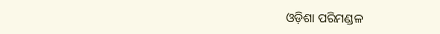ଓଡ଼ିଶା ପରିମଣ୍ଡଳ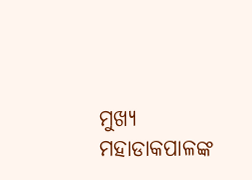ମୁଖ୍ୟ ମହାଡାକପାଳଙ୍କ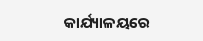କାର୍ଯ୍ୟାଳୟରେ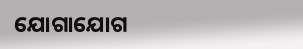ଯୋଗାଯୋଗ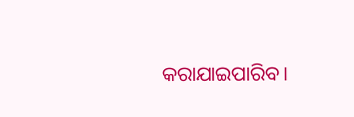କରାଯାଇପାରିବ।